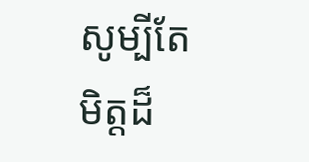សូម្បីតែមិត្តដ៏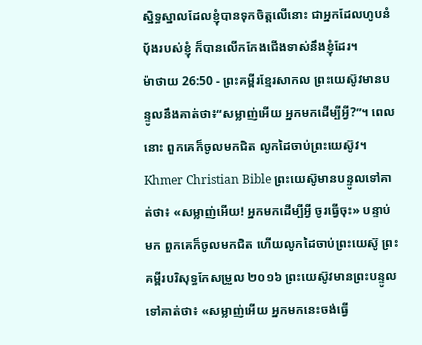ស្និទ្ធស្នាលដែលខ្ញុំបានទុកចិត្តលើនោះ ជាអ្នកដែលហូបនំប៉័ងរបស់ខ្ញុំ ក៏បានលើកកែងជើងទាស់នឹងខ្ញុំដែរ។
ម៉ាថាយ 26:50 - ព្រះគម្ពីរខ្មែរសាកល ព្រះយេស៊ូវមានបន្ទូលនឹងគាត់ថា៖“សម្លាញ់អើយ អ្នកមកដើម្បីអ្វី?”។ ពេលនោះ ពួកគេក៏ចូលមកជិត លូកដៃចាប់ព្រះយេស៊ូវ។ Khmer Christian Bible ព្រះយេស៊ូមានបន្ទូលទៅគាត់ថា៖ «សម្លាញ់អើយ! អ្នកមកដើម្បីអ្វី ចូរធ្វើចុះ» បន្ទាប់មក ពួកគេក៏ចូលមកជិត ហើយលូកដៃចាប់ព្រះយេស៊ូ ព្រះគម្ពីរបរិសុទ្ធកែសម្រួល ២០១៦ ព្រះយេស៊ូវមានព្រះបន្ទូលទៅគាត់ថា៖ «សម្លាញ់អើយ អ្នកមកនេះចង់ធ្វើ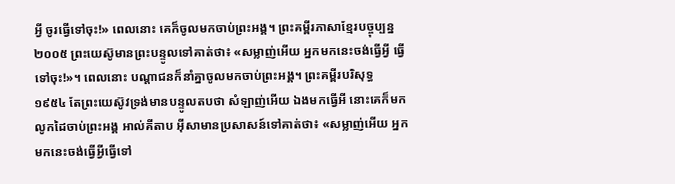អ្វី ចូរធ្វើទៅចុះ!» ពេលនោះ គេក៏ចូលមកចាប់ព្រះអង្គ។ ព្រះគម្ពីរភាសាខ្មែរបច្ចុប្បន្ន ២០០៥ ព្រះយេស៊ូមានព្រះបន្ទូលទៅគាត់ថា៖ «សម្លាញ់អើយ អ្នកមកនេះចង់ធ្វើអ្វី ធ្វើទៅចុះ!»។ ពេលនោះ បណ្ដាជនក៏នាំគ្នាចូលមកចាប់ព្រះអង្គ។ ព្រះគម្ពីរបរិសុទ្ធ ១៩៥៤ តែព្រះយេស៊ូវទ្រង់មានបន្ទូលតបថា សំឡាញ់អើយ ឯងមកធ្វើអី នោះគេក៏មកលូកដៃចាប់ព្រះអង្គ អាល់គីតាប អ៊ីសាមានប្រសាសន៍ទៅគាត់ថា៖ «សម្លាញ់អើយ អ្នកមកនេះចង់ធ្វើអ្វីធ្វើទៅ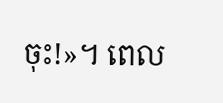ចុះ!»។ ពេល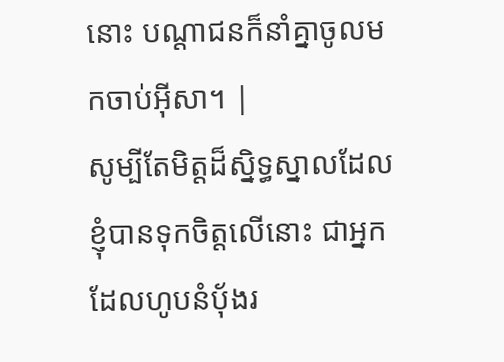នោះ បណ្ដាជនក៏នាំគ្នាចូលមកចាប់អ៊ីសា។ |
សូម្បីតែមិត្តដ៏ស្និទ្ធស្នាលដែលខ្ញុំបានទុកចិត្តលើនោះ ជាអ្នកដែលហូបនំប៉័ងរ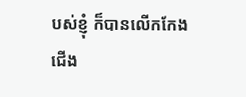បស់ខ្ញុំ ក៏បានលើកកែងជើង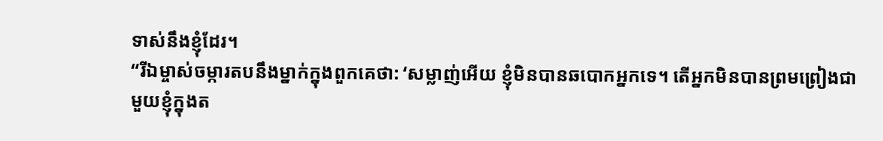ទាស់នឹងខ្ញុំដែរ។
“រីឯម្ចាស់ចម្ការតបនឹងម្នាក់ក្នុងពួកគេថា: ‘សម្លាញ់អើយ ខ្ញុំមិនបានឆបោកអ្នកទេ។ តើអ្នកមិនបានព្រមព្រៀងជាមួយខ្ញុំក្នុងត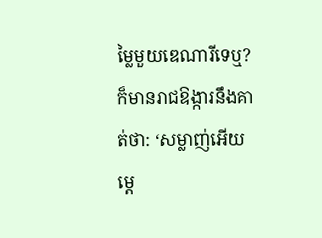ម្លៃមួយឌេណារីទេឬ?
ក៏មានរាជឱង្ការនឹងគាត់ថា: ‘សម្លាញ់អើយ ម្ដេ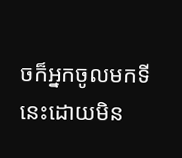ចក៏អ្នកចូលមកទីនេះដោយមិន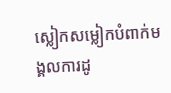ស្លៀកសម្លៀកបំពាក់មង្គលការដូ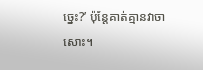ច្នេះ?’ ប៉ុន្តែគាត់គ្មានវាចាសោះ។